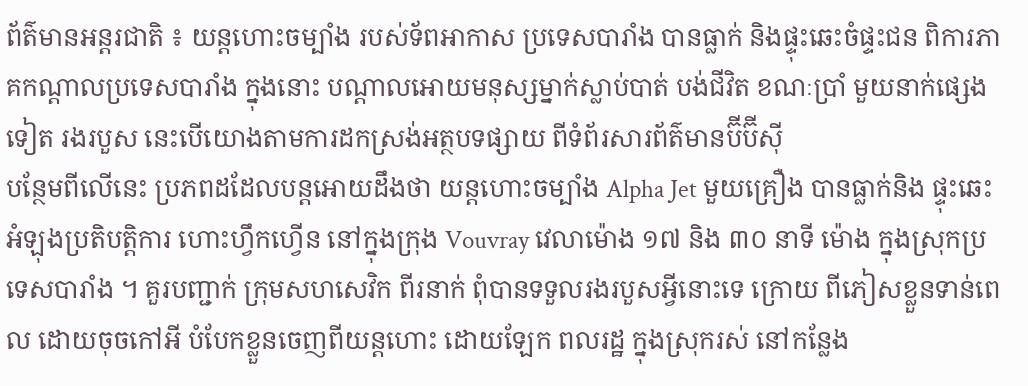ព័ត៌មានអន្តរជាតិ ៖ យន្តហោះចម្បាំង របស់ទ័ពអាកាស ប្រទេសបារាំង បានធ្លាក់ និងផ្ទុះឆេះចំផ្ទះជន ពិការភាគកណ្តាលប្រទេសបារាំង ក្នុងនោះ បណ្តាលអោយមនុស្សម្នាក់ស្លាប់បាត់ បង់ជីវិត ខណៈប្រាំ មួយនាក់ផ្សេងទៀត រងរបួស នេះបើយោងតាមការដកស្រង់អត្ថបទផ្សាយ ពីទំព័រសារព័ត៌មានប៊ីប៊ីស៊ី
បន្ថែមពីលើនេះ ប្រភពដដែលបន្តអោយដឹងថា យន្តហោះចម្បាំង Alpha Jet មួយគ្រឿង បានធ្លាក់និង ផ្ទុះឆេះអំឡុងប្រតិបត្តិការ ហោះហ្វឹកហ្វើន នៅក្នុងក្រុង Vouvray វេលាម៉ោង ១៧ និង ៣០ នាទី ម៉ោង ក្នុងស្រុកប្រទេសបារាំង ។ គួរបញ្ជាក់ ក្រុមសហសេវិក ពីរនាក់ ពុំបានទទួលរងរបួសអ្វីនោះទេ ក្រោយ ពីភៀសខ្លួនទាន់ពេល ដោយចុចកៅអី បំបែកខ្លួនចេញពីយន្តហោះ ដោយឡែក ពលរដ្ឋ ក្នុងស្រុករស់ នៅកន្លែង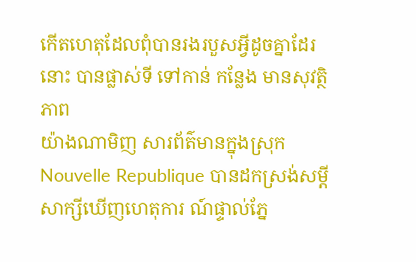កើតហេតុដែលពុំបានរងរបួសអ្វីដូចគ្នាដែរនោះ បានផ្លាស់ទី ទៅកាន់ កន្លែង មានសុវត្ថិភាព
យ៉ាងណាមិញ សារព័ត៌មានក្នុងស្រុក Nouvelle Republique បានដកស្រង់សម្តីសាក្សីឃើញហេតុការ ណ៍ផ្ទាល់ភ្នែ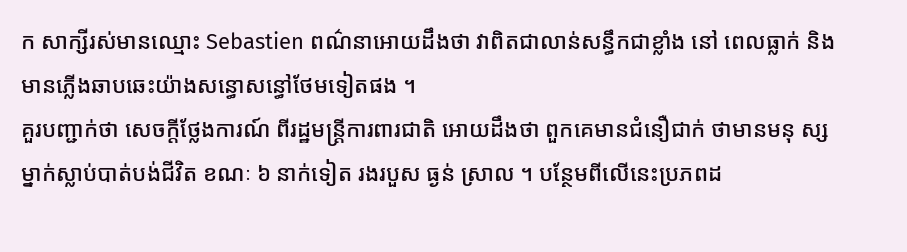ក សាក្សីរស់មានឈ្មោះ Sebastien ពណ៌នាអោយដឹងថា វាពិតជាលាន់សន្ធឹកជាខ្លាំង នៅ ពេលធ្លាក់ និងមានភ្លើងឆាបឆេះយ៉ាងសន្ធោសន្ធៅថែមទៀតផង ។
គួរបញ្ជាក់ថា សេចក្តីថ្លែងការណ៍ ពីរដ្ឋមន្រ្តីការពារជាតិ អោយដឹងថា ពួកគេមានជំនឿជាក់ ថាមានមនុ ស្សម្នាក់ស្លាប់បាត់បង់ជីវិត ខណៈ ៦ នាក់ទៀត រងរបួស ធ្ងន់ ស្រាល ។ បន្ថែមពីលើនេះប្រភពដ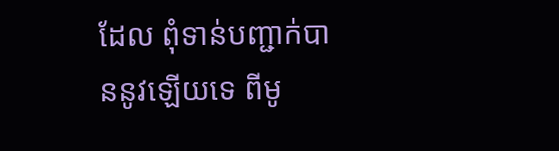ដែល ពុំទាន់បញ្ជាក់បាននូវឡើយទេ ពីមូ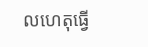លហេតុធ្វើ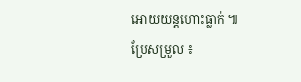អោយយន្តហោះធ្លាក់ ៕
ប្រែសម្រួល ៖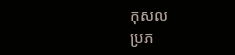កុសល
ប្រភ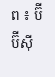ព ៖ ប៊ីប៊ីស៊ី